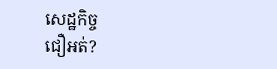សេដ្ឋកិច្ច
ជឿអត់?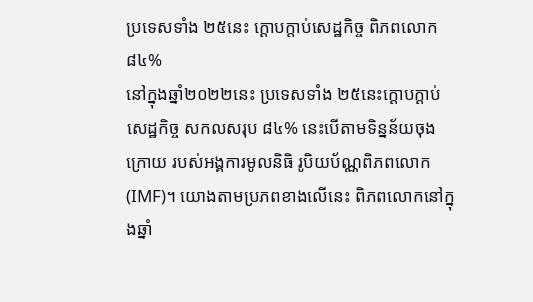ប្រទេសទាំង ២៥នេះ ក្ដោបក្ដាប់សេដ្ឋកិច្ច ពិភពលោក ៨៤%
នៅក្នុងឆ្នាំ២០២២នេះ ប្រទេសទាំង ២៥នេះក្ដោបក្ដាប់សេដ្ឋកិច្ច សកលសរុប ៨៤% នេះបើតាមទិន្នន័យចុងក្រោយ របស់អង្គការមូលនិធិ រូបិយប័ណ្ណពិភពលោក (IMF)។ យោងតាមប្រភពខាងលើនេះ ពិភពលោកនៅក្នុងឆ្នាំ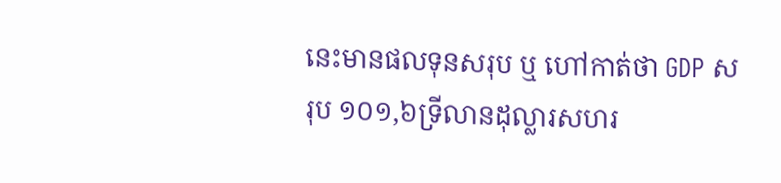នេះមានផលទុនសរុប ឬ ហៅកាត់ថា GDP សរុប ១០១,៦ទ្រីលានដុល្លារសហរ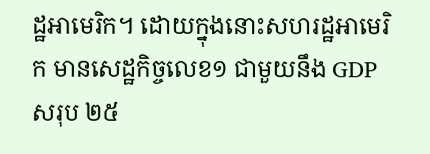ដ្ឋអាមេរិក។ ដោយក្នុងនោះសហរដ្ឋអាមេរិក មានសេដ្ឋកិច្ចលេខ១ ជាមួយនឹង GDP សរុប ២៥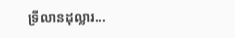ទ្រីលានដុល្លារ...